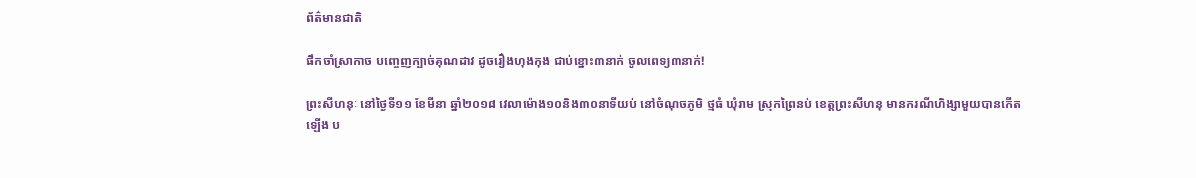ព័ត៌មានជាតិ

ផឹកចាំស្រាកាច បញ្ចេញក្បាច់គុណដាវ ដូចរឿងហុងកុង ជាប់ខ្នោះ៣នាក់ ចូលពេទ្យ៣នាក់!

ព្រះសីហនុៈ នៅថ្ងៃទី១១ ខែមីនា ឆ្នាំ២០១៨ វេលាម៉ោង១០និង៣០នាទីយប់ នៅចំណុចភូមិ ថ្មធំ ឃុំរាម ស្រុកព្រៃនប់ ខេត្តព្រះសីហនុ មានករណីហិង្សាមួយបានកើតឡើង ប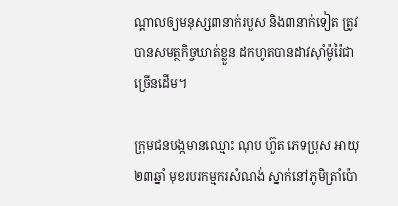ណ្តាលឲ្យមនុស្ស៣នាក់របួស និង៣នាក់ទៀត ត្រូវបានសមត្ថកិច្ចឃាត់ខ្លួន ដកហូតបានដាវស៊ាំម៉ូរ៉ៃជាច្រើនដើម។

ក្រុមជនបង្កមានឈ្មោះ ណុប ហ៊ួត ភេទប្រុស អាយុ២៣ឆ្នាំ មុខរបរកម្មករសំណង់ ស្នាក់នៅភូមិត្រាំប៉ោ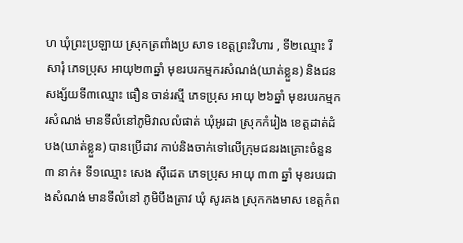ហ ឃុំព្រះប្រឡាយ ស្រុកត្រពាំងប្រ សាទ ខេត្តព្រះវិហារ , ទី២ឈ្មោះ រី សារុំ ភេទប្រុស អាយុ២៣ឆ្នាំ មុខរបរកម្មករសំណង់(ឃាត់ខ្លួន) និងជនសង្ស័យទី៣ឈ្មោះ ធឿន ចាន់រស្មី ភេទប្រុស អាយុ ២៦ឆ្នាំ មុខរបរកម្មករសំណង់ មានទីលំនៅភូមិវាលលំផាត់ ឃុំអូរដា ស្រុកកំរៀង ខេត្តដាត់ដំបង(ឃាត់ខ្លួន) បានប្រើដាវ កាប់និងចាក់ទៅលើក្រុមជនរងគ្រោះចំនួន៣ នាក់៖ ទី១ឈ្មោះ សេង ស៊ីដេត ភេទប្រុស អាយុ ៣៣ ឆ្នាំ មុខរបរជាងសំណង់ មានទីលំនៅ ភូមិបឹងត្រាវ ឃុំ សូរគង ស្រុកកងមាស ខេត្តកំព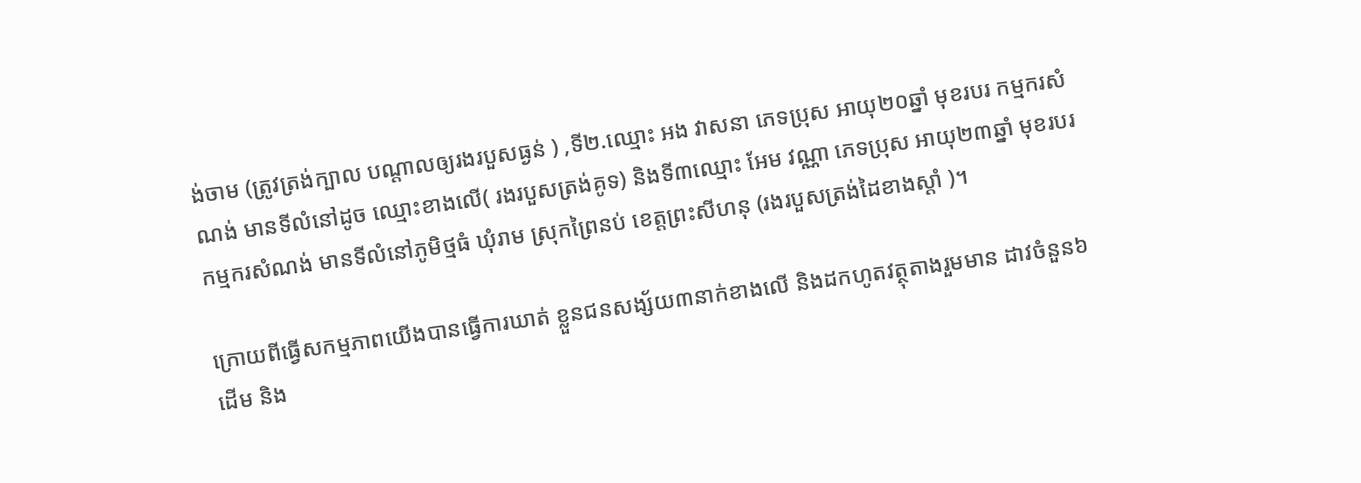ង់ចាម (ត្រូវត្រង់ក្បាល បណ្តាលឲ្យរងរបួសធ្ងន់ ) ,ទី២.ឈ្មោះ អង វាសនា ភេទប្រុស អាយុ២០ឆ្នាំ មុខរបរ កម្មករសំណង់ មានទីលំនៅដូច ឈ្មោះខាងលើ( រងរបួសត្រង់គូទ) និងទី៣ឈ្មោះ អែម វណ្ណា ភេទប្រុស អាយុ២៣ឆ្នាំ មុខរបរកម្មករសំណង់ មានទីលំនៅភូមិថ្មធំ ឃុំរាម ស្រុកព្រៃនប់ ខេត្តព្រះសីហនុ (រងរបួសត្រង់ដៃខាងស្តាំ )។

ក្រោយពីធ្វើសកម្មភាពយើងបានធ្វើការឃាត់ ខ្លួនជនសង្ស័យ៣នាក់ខាងលើ និងដកហូតវត្ថុតាងរួមមាន ដាវចំនួន៦ ដើម និង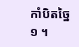កាំបិតច្នៃ១ ។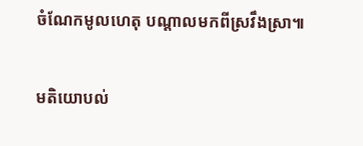ចំណែកមូលហេតុ បណ្តាលមកពីស្រវឹងស្រា៕

មតិយោបល់